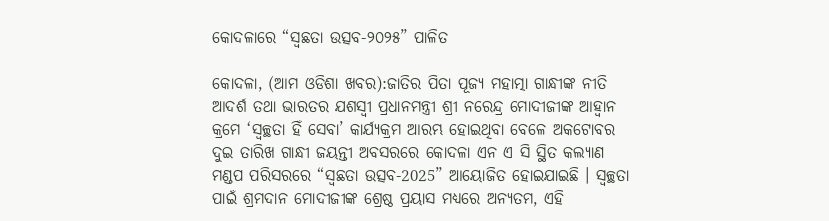କୋଦଳାରେ “ସ୍ୱଛତା ଉତ୍ସବ-୨୦୨୫” ପାଳିତ

କୋଦଳା, (ଆମ ଓଡିଶା ଖବର):ଜାତିର ପିତା ପୂଜ୍ୟ ମହାତ୍ମା ଗାନ୍ଧୀଙ୍କ ନୀତି ଆଦର୍ଶ ତଥା ଭାରତର ଯଶସ୍ୱୀ ପ୍ରଧାନମନ୍ତ୍ରୀ ଶ୍ରୀ ନରେନ୍ଦ୍ର ମୋଦୀଜୀଙ୍କ ଆହ୍ୱାନ କ୍ରମେ ‘ସ୍ୱଚ୍ଛତା ହିଁ ସେବା’ କାର୍ଯ୍ୟକ୍ରମ ଆରମ୍ଭ ହୋଇଥିବା ବେଳେ ଅକଟୋବର ଦୁଇ ତାରିଖ ଗାନ୍ଧୀ ଜୟନ୍ତୀ ଅବସରରେ କୋଦଳା ଏନ ଏ ସି ସ୍ଥିତ କଲ୍ୟାଣ ମଣ୍ଡପ ପରିସରରେ “ସ୍ୱଛତା ଉତ୍ସବ-2025” ଆୟୋଜିତ ହୋଇଯାଇଛି । ସ୍ୱଚ୍ଛତା ପାଇଁ ଶ୍ରମଦାନ ମୋଦୀଜୀଙ୍କ ଶ୍ରେଷ୍ଠ ପ୍ରୟାସ ମଧ୍ୟରେ ଅନ୍ୟତମ, ଏହି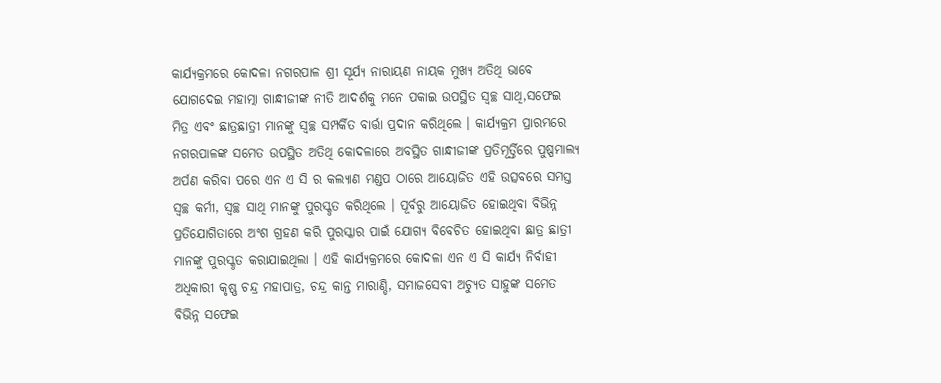କାର୍ଯ୍ୟକ୍ରମରେ କୋଦଳା ନଗରପାଳ ଶ୍ରୀ ସୂର୍ଯ୍ୟ ନାରାୟଣ ନାୟକ ମୁଖ୍ୟ ଅତିଥି ଭାବେ ଯୋଗଦେଇ ମହାତ୍ମା ଗାନ୍ଧୀଜୀଙ୍କ ନୀତି ଆଦର୍ଶକୁ ମନେ ପକାଇ ଉପସ୍ଥିତ ସ୍ୱଚ୍ଛ ସାଥି,ସଫେଇ ମିତ୍ର ଏବଂ ଛାତ୍ରଛାତ୍ରୀ ମାନଙ୍କୁ ସ୍ୱଚ୍ଛ ସମ୍ପର୍କିତ ବାର୍ତ୍ତା ପ୍ରଦାନ କରିଥିଲେ । କାର୍ଯ୍ୟକ୍ରମ ପ୍ରାରମ୍ଭରେ ନଗରପାଳଙ୍କ ସମେତ ଉପସ୍ଥିତ ଅତିଥି କୋଦଳାରେ ଅବସ୍ଥିତ ଗାନ୍ଧୀଜୀଙ୍କ ପ୍ରତିମୂର୍ତ୍ତିରେ ପୁଷ୍ପମାଲ୍ୟ ଅର୍ପଣ କରିବା ପରେ ଏନ ଏ ସି ର କଲ୍ୟାଣ ମଣ୍ଡପ ଠାରେ ଆୟୋଜିତ ଏହି ଉତ୍ସବରେ ସମସ୍ତ ସ୍ୱଚ୍ଛ କର୍ମୀ, ସ୍ୱଚ୍ଛ ସାଥି ମାନଙ୍କୁ ପୁରସ୍କୃତ କରିଥିଲେ । ପୂର୍ବରୁ ଆୟୋଜିତ ହୋଇଥିବା ବିଭିନ୍ନ ପ୍ରତିଯୋଗିତାରେ ଅଂଶ ଗ୍ରହଣ କରି ପୁରସ୍କାର ପାଇଁ ଯୋଗ୍ୟ ବିବେଚିତ ହୋଇଥିବା ଛାତ୍ର ଛାତ୍ରୀ ମାନଙ୍କୁ ପୁରସ୍କୃତ କରାଯାଇଥିଲା । ଏହି କାର୍ଯ୍ୟକ୍ରମରେ କୋଦଳା ଏନ ଏ ସି କାର୍ଯ୍ୟ ନିର୍ବାହୀ ଅଧିକାରୀ କୃଷ୍ଣ ଚନ୍ଦ୍ର ମହାପାତ୍ର, ଚନ୍ଦ୍ର କାନ୍ତ ମାରାଣ୍ଡି, ସମାଜସେବୀ ଅଚ୍ୟୁତ ସାହୁଙ୍କ ସମେତ ବିଭିନ୍ନ ସଫେଇ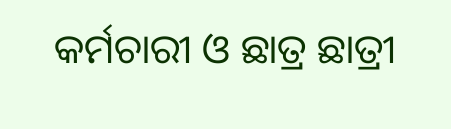କର୍ମଚାରୀ ଓ ଛାତ୍ର ଛାତ୍ରୀ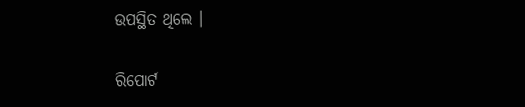ଉପସ୍ଥିତ ଥିଲେ ।

ରିପୋର୍ଟ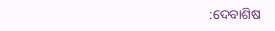:ଦେବାଶିଷ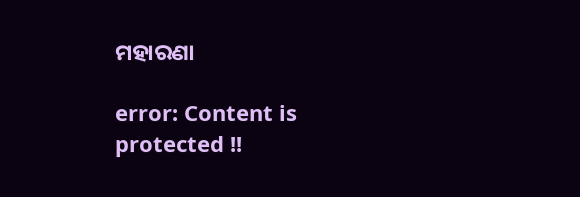ମହାରଣା

error: Content is protected !!